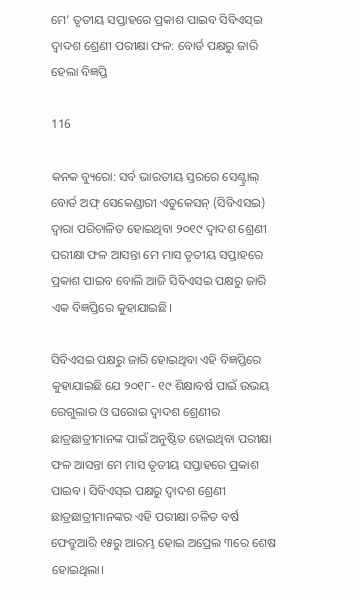ମେ’ ତୃତୀୟ ସପ୍ତାହରେ ପ୍ରକାଶ ପାଇବ ସିବିଏସ୍ଇ ଦ୍ୱାଦଶ ଶ୍ରେଣୀ ପରୀକ୍ଷା ଫଳ: ବୋର୍ଡ ପକ୍ଷରୁ ଜାରି ହେଲା ବିଜ୍ଞପ୍ତି

116

କନକ ବ୍ୟୁରୋ: ସର୍ବ ଭାରତୀୟ ସ୍ତରରେ ସେଣ୍ଟ୍ରାଲ୍ ବୋର୍ଡ ଅଫ୍ ସେକେଣ୍ଡାରୀ ଏଡୁକେସନ୍ (ସିବିଏସଇ) ଦ୍ୱାରା ପରିଚାଳିତ ହୋଇଥିବା ୨୦୧୯ ଦ୍ୱାଦଶ ଶ୍ରେଣୀ ପରୀକ୍ଷା ଫଳ ଆସନ୍ତା ମେ ମାସ ତୃତୀୟ ସପ୍ତାହରେ ପ୍ରକାଶ ପାଇବ ବୋଲି ଆଜି ସିବିଏସଇ ପକ୍ଷରୁ ଜାରି ଏକ ବିଜ୍ଞପ୍ତିରେ କୁହାଯାଇଛି।

ସିବିଏସଇ ପକ୍ଷରୁ ଜାରି ହୋଇଥିବା ଏହି ବିଜ୍ଞପ୍ତିରେ କୁହାଯାଇଛି ଯେ ୨୦୧୮- ୧୯ ଶିକ୍ଷାବର୍ଷ ପାଇଁ ଉଭୟ ରେଗୁଲାର ଓ ଘରୋଇ ଦ୍ୱାଦଶ ଶ୍ରେଣୀର ଛାତ୍ରଛାତ୍ରୀମାନଙ୍କ ପାଇଁ ଅନୁଷ୍ଠିତ ହୋଇଥିବା ପରୀକ୍ଷା ଫଳ ଆସନ୍ତା ମେ ମାସ ତୃତୀୟ ସପ୍ତାହରେ ପ୍ରକାଶ ପାଇବ। ସିବିଏସ୍ଇ ପକ୍ଷରୁ ଦ୍ୱାଦଶ ଶ୍ରେଣୀ ଛାତ୍ରଛାତ୍ରୀମାନଙ୍କର ଏହି ପରୀକ୍ଷା ଚଳିତ ବର୍ଷ ଫେବ୍ରୁଆରି ୧୫ରୁ ଆରମ୍ଭ ହୋଇ ଅପ୍ରେଲ ୩ରେ ଶେଷ ହୋଇଥିଲା।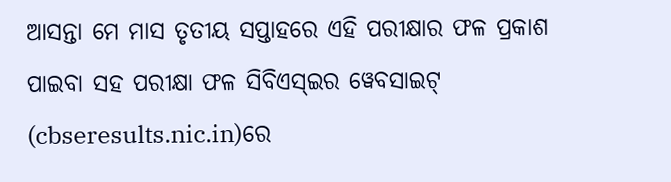ଆସନ୍ତା ମେ ମାସ ତୃତୀୟ ସପ୍ତାହରେ ଏହି ପରୀକ୍ଷାର ଫଳ ପ୍ରକାଶ ପାଇବା ସହ ପରୀକ୍ଷା ଫଳ ସିବିଏସ୍ଇର ୱେବସାଇଟ୍ (cbseresults.nic.in)ରେ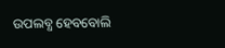ଉପଲବ୍ଧ ହେବବୋଲି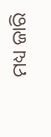ମଧ୍ୟ ଜାରି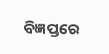ବିଜ୍ଞପ୍ତରେ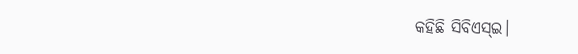କହିଛି ସିବିଏସ୍ଇ।